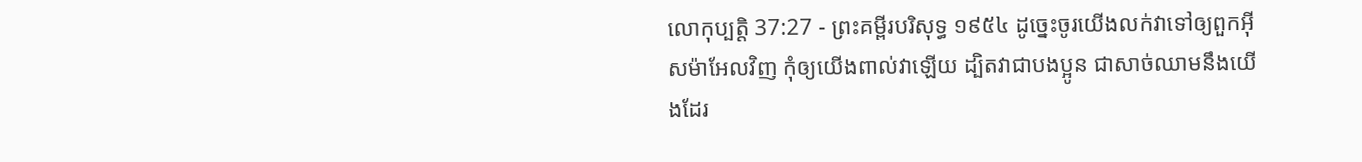លោកុប្បត្តិ 37:27 - ព្រះគម្ពីរបរិសុទ្ធ ១៩៥៤ ដូច្នេះចូរយើងលក់វាទៅឲ្យពួកអ៊ីសម៉ាអែលវិញ កុំឲ្យយើងពាល់វាឡើយ ដ្បិតវាជាបងប្អូន ជាសាច់ឈាមនឹងយើងដែរ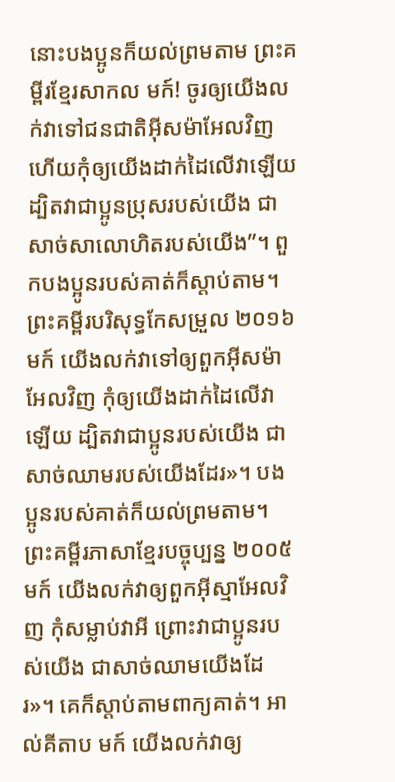នោះបងប្អូនក៏យល់ព្រមតាម ព្រះគម្ពីរខ្មែរសាកល មក៍! ចូរឲ្យយើងលក់វាទៅជនជាតិអ៊ីសម៉ាអែលវិញ ហើយកុំឲ្យយើងដាក់ដៃលើវាឡើយ ដ្បិតវាជាប្អូនប្រុសរបស់យើង ជាសាច់សាលោហិតរបស់យើង”។ ពួកបងប្អូនរបស់គាត់ក៏ស្ដាប់តាម។ ព្រះគម្ពីរបរិសុទ្ធកែសម្រួល ២០១៦ មក៍ យើងលក់វាទៅឲ្យពួកអ៊ីសម៉ាអែលវិញ កុំឲ្យយើងដាក់ដៃលើវាឡើយ ដ្បិតវាជាប្អូនរបស់យើង ជាសាច់ឈាមរបស់យើងដែរ»។ បងប្អូនរបស់គាត់ក៏យល់ព្រមតាម។ ព្រះគម្ពីរភាសាខ្មែរបច្ចុប្បន្ន ២០០៥ មក៍ យើងលក់វាឲ្យពួកអ៊ីស្មាអែលវិញ កុំសម្លាប់វាអី ព្រោះវាជាប្អូនរបស់យើង ជាសាច់ឈាមយើងដែរ»។ គេក៏ស្ដាប់តាមពាក្យគាត់។ អាល់គីតាប មក៍ យើងលក់វាឲ្យ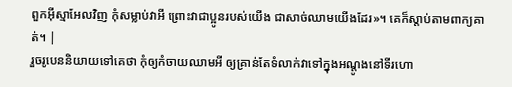ពួកអ៊ីស្មាអែលវិញ កុំសម្លាប់វាអី ព្រោះវាជាប្អូនរបស់យើង ជាសាច់ឈាមយើងដែរ»។ គេក៏ស្តាប់តាមពាក្យគាត់។ |
រួចរូបេននិយាយទៅគេថា កុំឲ្យកំចាយឈាមអី ឲ្យគ្រាន់តែទំលាក់វាទៅក្នុងអណ្តូងនៅទីរហោ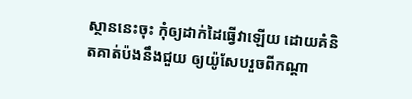ស្ថាននេះចុះ កុំឲ្យដាក់ដៃធ្វើវាឡើយ ដោយគំនិតគាត់ប៉ងនឹងជួយ ឲ្យយ៉ូសែបរួចពីកណ្តា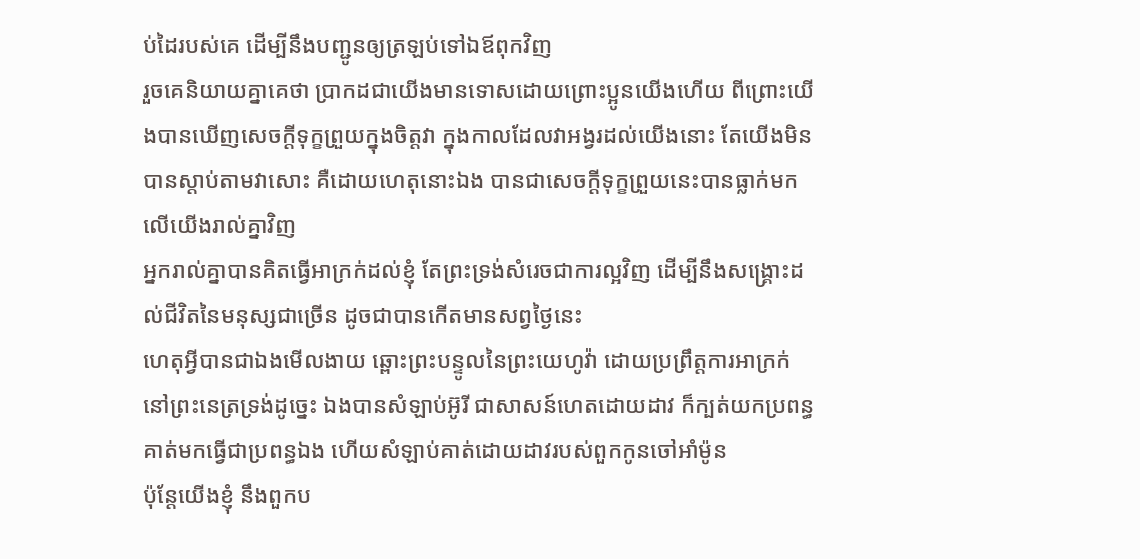ប់ដៃរបស់គេ ដើម្បីនឹងបញ្ជូនឲ្យត្រឡប់ទៅឯឪពុកវិញ
រួចគេនិយាយគ្នាគេថា ប្រាកដជាយើងមានទោសដោយព្រោះប្អូនយើងហើយ ពីព្រោះយើងបានឃើញសេចក្ដីទុក្ខព្រួយក្នុងចិត្តវា ក្នុងកាលដែលវាអង្វរដល់យើងនោះ តែយើងមិនបានស្តាប់តាមវាសោះ គឺដោយហេតុនោះឯង បានជាសេចក្ដីទុក្ខព្រួយនេះបានធ្លាក់មកលើយើងរាល់គ្នាវិញ
អ្នករាល់គ្នាបានគិតធ្វើអាក្រក់ដល់ខ្ញុំ តែព្រះទ្រង់សំរេចជាការល្អវិញ ដើម្បីនឹងសង្គ្រោះដល់ជីវិតនៃមនុស្សជាច្រើន ដូចជាបានកើតមានសព្វថ្ងៃនេះ
ហេតុអ្វីបានជាឯងមើលងាយ ឆ្ពោះព្រះបន្ទូលនៃព្រះយេហូវ៉ា ដោយប្រព្រឹត្តការអាក្រក់ នៅព្រះនេត្រទ្រង់ដូច្នេះ ឯងបានសំឡាប់អ៊ូរី ជាសាសន៍ហេតដោយដាវ ក៏ក្បត់យកប្រពន្ធគាត់មកធ្វើជាប្រពន្ធឯង ហើយសំឡាប់គាត់ដោយដាវរបស់ពួកកូនចៅអាំម៉ូន
ប៉ុន្តែយើងខ្ញុំ នឹងពួកប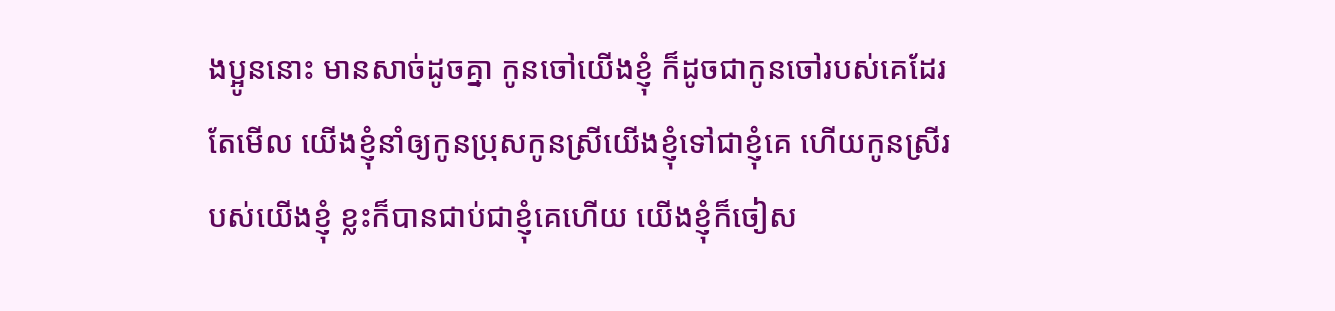ងប្អូននោះ មានសាច់ដូចគ្នា កូនចៅយើងខ្ញុំ ក៏ដូចជាកូនចៅរបស់គេដែរ តែមើល យើងខ្ញុំនាំឲ្យកូនប្រុសកូនស្រីយើងខ្ញុំទៅជាខ្ញុំគេ ហើយកូនស្រីរបស់យើងខ្ញុំ ខ្លះក៏បានជាប់ជាខ្ញុំគេហើយ យើងខ្ញុំក៏ចៀស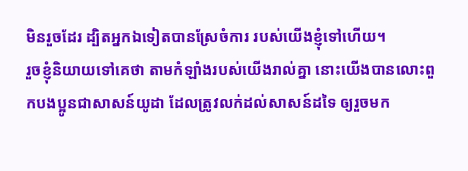មិនរួចដែរ ដ្បិតអ្នកឯទៀតបានស្រែចំការ របស់យើងខ្ញុំទៅហើយ។
រួចខ្ញុំនិយាយទៅគេថា តាមកំឡាំងរបស់យើងរាល់គ្នា នោះយើងបានលោះពួកបងប្អូនជាសាសន៍យូដា ដែលត្រូវលក់ដល់សាសន៍ដទៃ ឲ្យរួចមក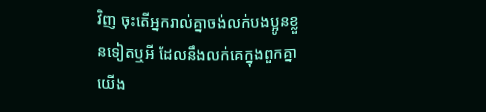វិញ ចុះតើអ្នករាល់គ្នាចង់លក់បងប្អូនខ្លួនទៀតឬអី ដែលនឹងលក់គេក្នុងពួកគ្នាយើង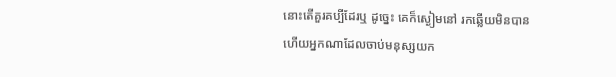នោះតើគួរគប្បីដែរឬ ដូច្នេះ គេក៏ស្ងៀមនៅ រកឆ្លើយមិនបាន
ហើយអ្នកណាដែលចាប់មនុស្សយក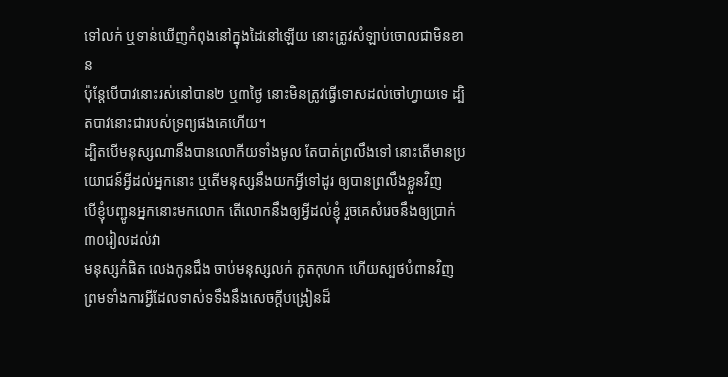ទៅលក់ ឬទាន់ឃើញកំពុងនៅក្នុងដៃនៅឡើយ នោះត្រូវសំឡាប់ចោលជាមិនខាន
ប៉ុន្តែបើបាវនោះរស់នៅបាន២ ឬ៣ថ្ងៃ នោះមិនត្រូវធ្វើទោសដល់ចៅហ្វាយទេ ដ្បិតបាវនោះជារបស់ទ្រព្យផងគេហើយ។
ដ្បិតបើមនុស្សណានឹងបានលោកីយទាំងមូល តែបាត់ព្រលឹងទៅ នោះតើមានប្រយោជន៍អ្វីដល់អ្នកនោះ ឬតើមនុស្សនឹងយកអ្វីទៅដូរ ឲ្យបានព្រលឹងខ្លួនវិញ
បើខ្ញុំបញ្ជូនអ្នកនោះមកលោក តើលោកនឹងឲ្យអ្វីដល់ខ្ញុំ រួចគេសំរេចនឹងឲ្យប្រាក់៣០រៀលដល់វា
មនុស្សកំផិត លេងកូនជឹង ចាប់មនុស្សលក់ ភូតកុហក ហើយស្បថបំពានវិញ ព្រមទាំងការអ្វីដែលទាស់ទទឹងនឹងសេចក្ដីបង្រៀនដ៏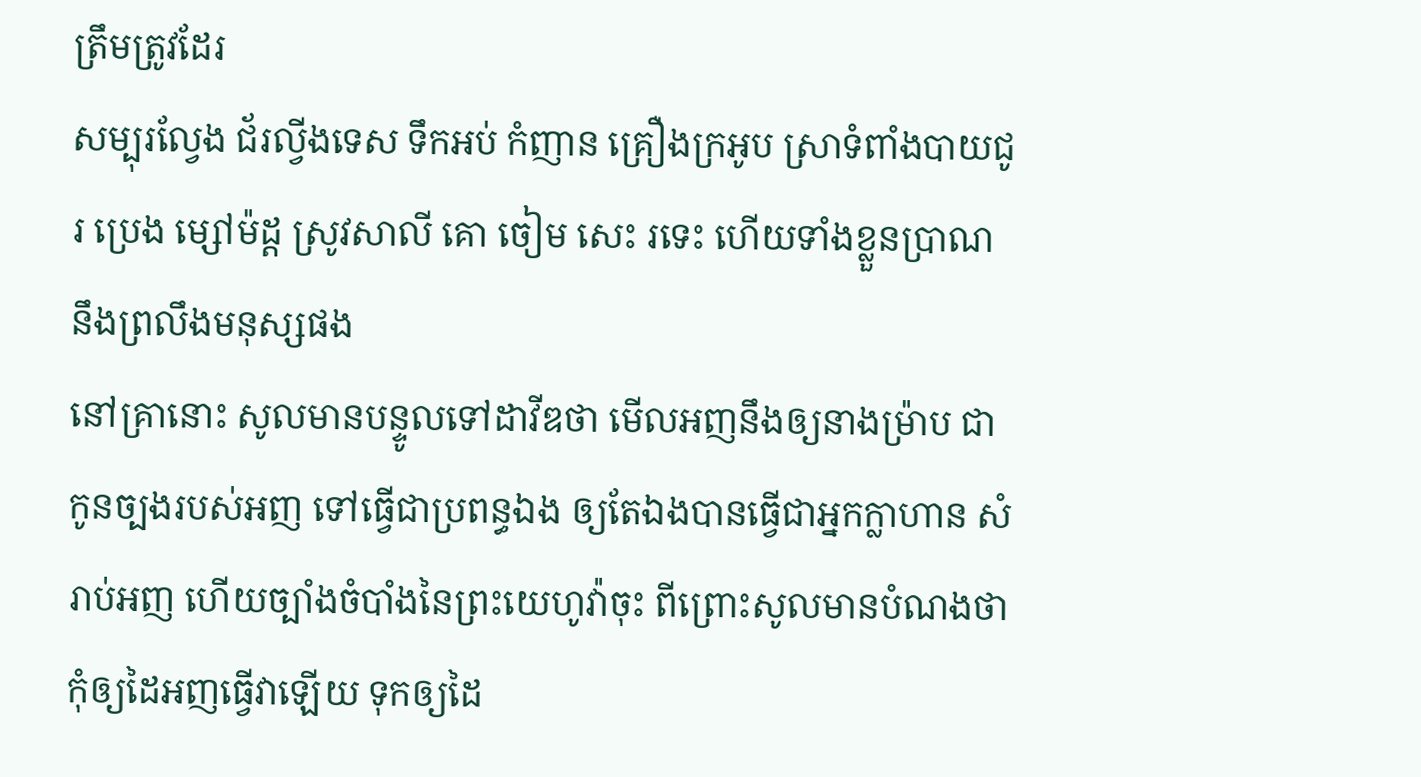ត្រឹមត្រូវដែរ
សម្បុរល្វែង ជ័រល្វីងទេស ទឹកអប់ កំញាន គ្រឿងក្រអូប ស្រាទំពាំងបាយជូរ ប្រេង ម្សៅម៉ដ្ត ស្រូវសាលី គោ ចៀម សេះ រទេះ ហើយទាំងខ្លួនប្រាណ នឹងព្រលឹងមនុស្សផង
នៅគ្រានោះ សូលមានបន្ទូលទៅដាវីឌថា មើលអញនឹងឲ្យនាងម៉្រាប ជាកូនច្បងរបស់អញ ទៅធ្វើជាប្រពន្ធឯង ឲ្យតែឯងបានធ្វើជាអ្នកក្លាហាន សំរាប់អញ ហើយច្បាំងចំបាំងនៃព្រះយេហូវ៉ាចុះ ពីព្រោះសូលមានបំណងថា កុំឲ្យដៃអញធ្វើវាឡើយ ទុកឲ្យដៃ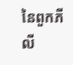នៃពួកភីលី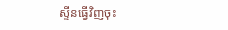ស្ទីនធ្វើវិញចុះ